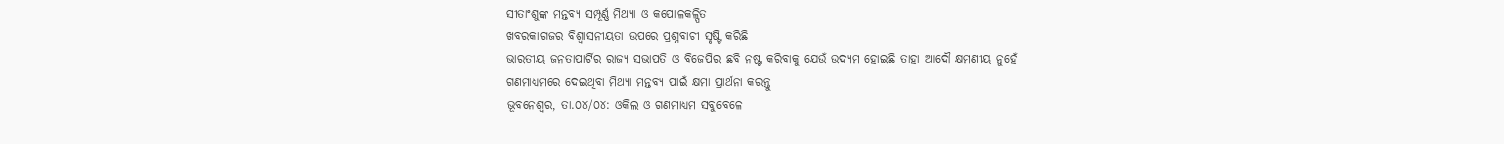ସୀତାଂଶୁଙ୍କ ମନ୍ତବ୍ୟ ସମ୍ପୂର୍ଣ୍ଣ ମିଥ୍ୟା ଓ କପୋଳକଳ୍ପିତ
ଖବରକାଗଜର ବିଶ୍ୱାସନୀୟତା ଉପରେ ପ୍ରଶ୍ନବାଚୀ ସୃଷ୍ଟି କରିଛି
ଭାରତୀୟ ଜନତାପାର୍ଟିର ରାଜ୍ୟ ସଭାପତି ଓ ବିଜେପିର ଛବି ନଷ୍ଟ କରିବାକୁ ଯେଉଁ ଉଦ୍ୟମ ହୋଇଛି ତାହା ଆଦୌ କ୍ଷମଣୀୟ ନୁହେଁ
ଗଣମାଧ୍ୟମରେ ଦେଇଥିବା ମିଥ୍ୟା ମନ୍ତବ୍ୟ ପାଇଁ କ୍ଷମା ପ୍ରାର୍ଥନା କରନ୍ତୁ
ଭୂବନେଶ୍ୱର, ତା.୦୪/୦୪: ଓକିଲ ଓ ଗଣମାଧ୍ୟମ ସବୁବେଳେ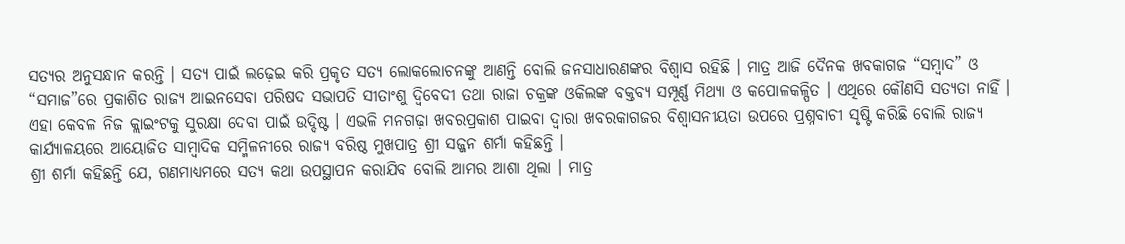ସତ୍ୟର ଅନୁସନ୍ଧାନ କରନ୍ତି । ସତ୍ୟ ପାଇଁ ଲଢ଼େଇ କରି ପ୍ରକୃତ ସତ୍ୟ ଲୋକଲୋଚନଙ୍କୁ ଆଣନ୍ତି ବୋଲି ଜନସାଧାରଣଙ୍କର ବିଶ୍ୱାସ ରହିଛି । ମାତ୍ର ଆଜି ଦୈନକ ଖବକାଗଜ “ସମ୍ବାଦ” ଓ “ସମାଜ”ରେ ପ୍ରକାଶିତ ରାଜ୍ୟ ଆଇନସେବା ପରିଷଦ ସଭାପତି ସୀତାଂଶୁ ଦ୍ୱିବେଦୀ ତଥା ରାଜା ଚକ୍ରଙ୍କ ଓକିଲଙ୍କ ବକ୍ତବ୍ୟ ସମ୍ପୂର୍ଣ୍ଣ ମିଥ୍ୟା ଓ କପୋଳକଳ୍ପିତ । ଏଥିରେ କୌଣସି ସତ୍ୟତା ନାହିଁ । ଏହା କେବଳ ନିଜ କ୍ଲାଇଂଟକୁ ସୁରକ୍ଷା ଦେବା ପାଇଁ ଉଦ୍ଦିଷ୍ଟ । ଏଭଳି ମନଗଢ଼ା ଖବରପ୍ରକାଶ ପାଇବା ଦ୍ୱାରା ଖବରକାଗଜର ବିଶ୍ୱାସନୀୟତା ଉପରେ ପ୍ରଶ୍ନବାଚୀ ସୃଷ୍ଟି କରିଛି ବୋଲି ରାଜ୍ୟ କାର୍ଯ୍ୟାଳୟରେ ଆୟୋଜିତ ସାମ୍ବାଦିକ ସମ୍ମିଳନୀରେ ରାଜ୍ୟ ବରିଷ୍ଠ ମୁଖପାତ୍ର ଶ୍ରୀ ସଜ୍ଜନ ଶର୍ମା କହିଛନ୍ତି ।
ଶ୍ରୀ ଶର୍ମା କହିଛନ୍ତି ଯେ, ଗଣମାଧ୍ୟମରେ ସତ୍ୟ କଥା ଉପସ୍ଥାପନ କରାଯିବ ବୋଲି ଆମର ଆଶା ଥିଲା । ମାତ୍ର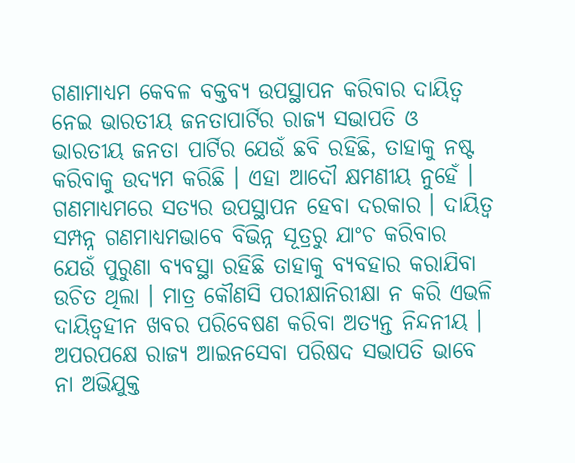ଗଣାମାଧ୍ୟମ କେବଳ ବକ୍ତବ୍ୟ ଉପସ୍ଥାପନ କରିବାର ଦାୟିତ୍ୱ ନେଇ ଭାରତୀୟ ଜନତାପାର୍ଟିର ରାଜ୍ୟ ସଭାପତି ଓ ଭାରତୀୟ ଜନତା ପାର୍ଟିର ଯେଉଁ ଛବି ରହିଛି, ତାହାକୁ ନଷ୍ଟ କରିବାକୁ ଉଦ୍ୟମ କରିଛି । ଏହା ଆଦୌ କ୍ଷମଣୀୟ ନୁହେଁ । ଗଣମାଧ୍ୟମରେ ସତ୍ୟର ଉପସ୍ଥାପନ ହେବା ଦରକାର । ଦାୟିତ୍ୱ ସମ୍ପନ୍ନ ଗଣମାଧ୍ୟମଭାବେ ବିଭିନ୍ନ ସୂତ୍ରରୁ ଯାଂଚ କରିବାର ଯେଉଁ ପୁରୁଣା ବ୍ୟବସ୍ଥା ରହିଛି ତାହାକୁ ବ୍ୟବହାର କରାଯିବା ଉଚିତ ଥିଲା । ମାତ୍ର କୌଣସି ପରୀକ୍ଷାନିରୀକ୍ଷା ନ କରି ଏଭଳି ଦାୟିତ୍ୱହୀନ ଖବର ପରିବେଷଣ କରିବା ଅତ୍ୟନ୍ତ ନିନ୍ଦନୀୟ । ଅପରପକ୍ଷେ ରାଜ୍ୟ ଆଇନସେବା ପରିଷଦ ସଭାପତି ଭାବେ ନା ଅଭିଯୁକ୍ତ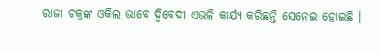ରାଜା ଚକ୍ରଙ୍କ ଓକିଲ ଭାବେ ଦ୍ୱିବେଦୀ ଏଭଳି କାର୍ଯ୍ୟ କରିଛନ୍ତି ସେନେଇ ହୋଇଛି ।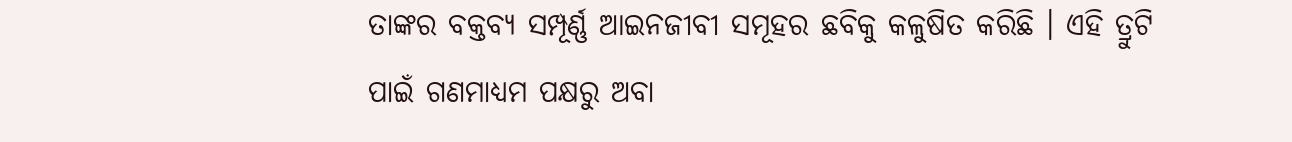ତାଙ୍କର ବକ୍ତବ୍ୟ ସମ୍ପୂର୍ଣ୍ଣ ଆଇନଜୀବୀ ସମୂହର ଛବିକୁ କଳୁଷିତ କରିଛି । ଏହି ତ୍ରୁଟି ପାଇଁ ଗଣମାଧ୍ୟମ ପକ୍ଷରୁ ଅବା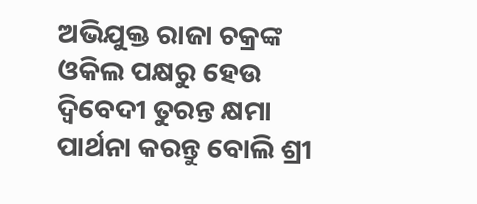ଅଭିଯୁକ୍ତ ରାଜା ଚକ୍ରଙ୍କ ଓକିଲ ପକ୍ଷରୁ ହେଉ ଦ୍ୱିବେଦୀ ତୁରନ୍ତ କ୍ଷମା ପାର୍ଥନା କରନ୍ତୁ ବୋଲି ଶ୍ରୀ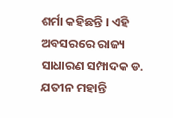ଶର୍ମା କହିଛନ୍ତି । ଏହି ଅବସରରେ ରାଜ୍ୟ ସାଧାରଣ ସମ୍ପାଦକ ଡ. ଯତୀନ ମହାନ୍ତି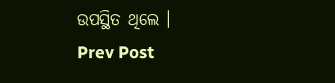ଉପସ୍ଥିତ ଥିଲେ ।
Prev Post